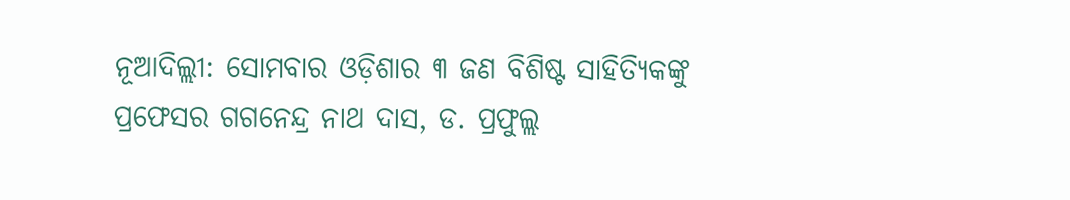ନୂଆଦିଲ୍ଲୀ: ସୋମବାର ଓଡ଼ିଶାର ୩ ଜଣ ବିଶିଷ୍ଟ ସାହିତ୍ୟିକଙ୍କୁ ପ୍ରଫେସର ଗଗନେନ୍ଦ୍ର ନାଥ ଦାସ, ଡ. ପ୍ରଫୁଲ୍ଲ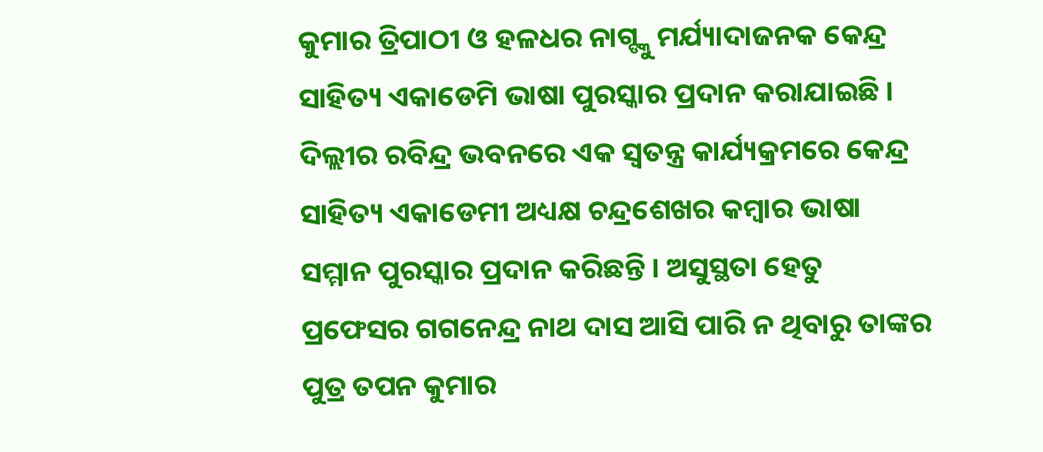କୁମାର ତ୍ରିପାଠୀ ଓ ହଳଧର ନାଗ୍ଙ୍କୁ ମର୍ଯ୍ୟାଦାଜନକ କେନ୍ଦ୍ର ସାହିତ୍ୟ ଏକାଡେମି ଭାଷା ପୁରସ୍କାର ପ୍ରଦାନ କରାଯାଇଛି । ଦିଲ୍ଲୀର ରବିନ୍ଦ୍ର ଭବନରେ ଏକ ସ୍ବତନ୍ତ୍ର କାର୍ଯ୍ୟକ୍ରମରେ କେନ୍ଦ୍ର ସାହିତ୍ୟ ଏକାଡେମୀ ଅଧ୍ୟକ୍ଷ ଚନ୍ଦ୍ରଶେଖର କମ୍ବାର ଭାଷା ସମ୍ମାନ ପୁରସ୍କାର ପ୍ରଦାନ କରିଛନ୍ତି । ଅସୁସ୍ଥତା ହେତୁ ପ୍ରଫେସର ଗଗନେନ୍ଦ୍ର ନାଥ ଦାସ ଆସି ପାରି ନ ଥିବାରୁ ତାଙ୍କର ପୁତ୍ର ତପନ କୁମାର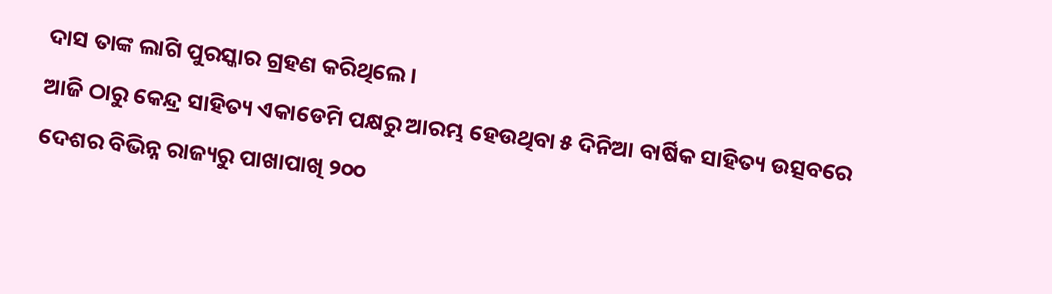ଦାସ ତାଙ୍କ ଲାଗି ପୁରସ୍କାର ଗ୍ରହଣ କରିଥିଲେ।
ଆଜି ଠାରୁ କେନ୍ଦ୍ର ସାହିତ୍ୟ ଏକାଡେମି ପକ୍ଷରୁ ଆରମ୍ଭ ହେଉଥିବା ୫ ଦିନିଆ ବାର୍ଷିକ ସାହିତ୍ୟ ଉତ୍ସବରେ ଦେଶର ବିଭିନ୍ନ ରାଜ୍ୟରୁ ପାଖାପାଖି ୨୦୦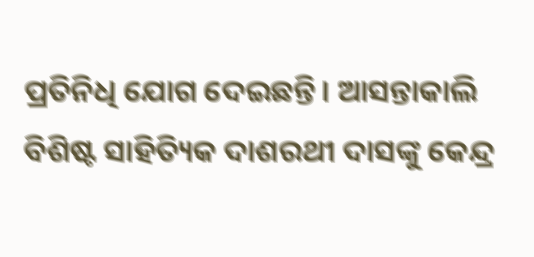ପ୍ରତିନିଧି ଯୋଗ ଦେଇଛନ୍ତି। ଆସନ୍ତାକାଲି ବିଶିଷ୍ଟ ସାହିତ୍ୟିକ ଦାଶରଥୀ ଦାସଙ୍କୁ କେନ୍ଦ୍ର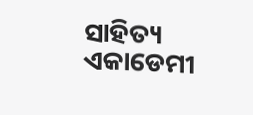ସାହିତ୍ୟ ଏକାଡେମୀ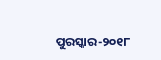ପୁରସ୍କାର-୨୦୧୮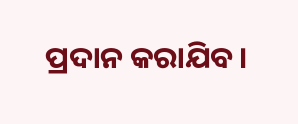ପ୍ରଦାନ କରାଯିବ।